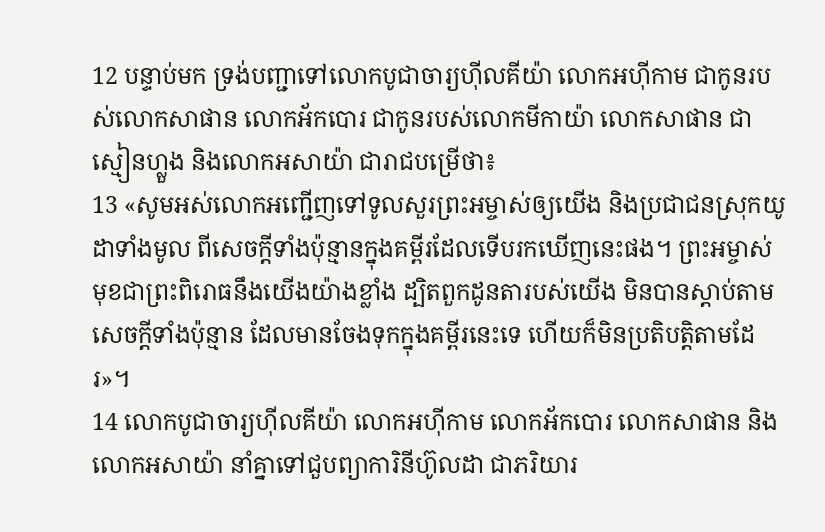12 បន្ទាប់មក ទ្រង់បញ្ជាទៅលោកបូជាចារ្យហ៊ីលគីយ៉ា លោកអហ៊ីកាម ជាកូនរបស់លោកសាផាន លោកអ័កបោរ ជាកូនរបស់លោកមីកាយ៉ា លោកសាផាន ជាស្មៀនហ្លួង និងលោកអសាយ៉ា ជារាជបម្រើថា៖
13 «សូមអស់លោកអញ្ជើញទៅទូលសួរព្រះអម្ចាស់ឲ្យយើង និងប្រជាជនស្រុកយូដាទាំងមូល ពីសេចក្ដីទាំងប៉ុន្មានក្នុងគម្ពីរដែលទើបរកឃើញនេះផង។ ព្រះអម្ចាស់មុខជាព្រះពិរោធនឹងយើងយ៉ាងខ្លាំង ដ្បិតពួកដូនតារបស់យើង មិនបានស្ដាប់តាមសេចក្ដីទាំងប៉ុន្មាន ដែលមានចែងទុកក្នុងគម្ពីរនេះទេ ហើយក៏មិនប្រតិបត្តិតាមដែរ»។
14 លោកបូជាចារ្យហ៊ីលគីយ៉ា លោកអហ៊ីកាម លោកអ័កបោរ លោកសាផាន និងលោកអសាយ៉ា នាំគ្នាទៅជួបព្យាការិនីហ៊ូលដា ជាភរិយារ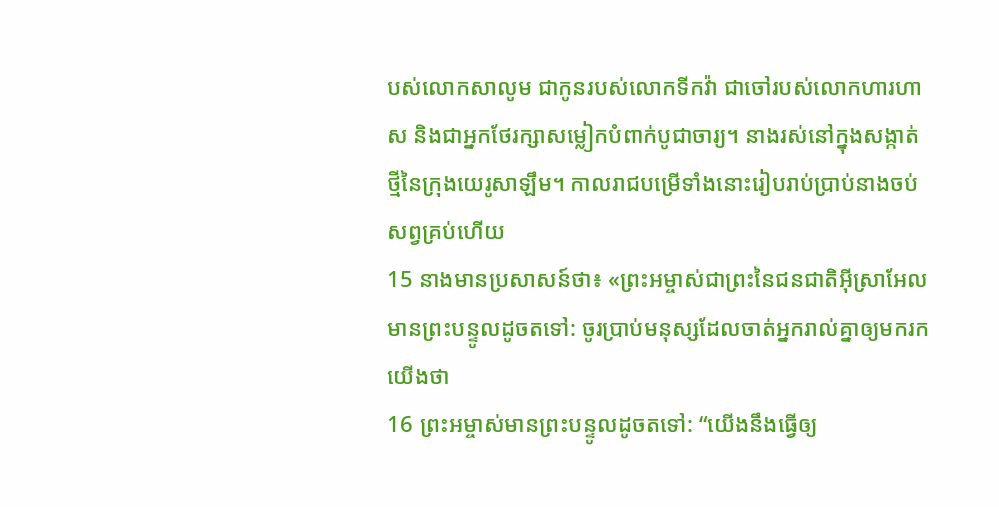បស់លោកសាលូម ជាកូនរបស់លោកទីកវ៉ា ជាចៅរបស់លោកហារហាស និងជាអ្នកថែរក្សាសម្លៀកបំពាក់បូជាចារ្យ។ នាងរស់នៅក្នុងសង្កាត់ថ្មីនៃក្រុងយេរូសាឡឹម។ កាលរាជបម្រើទាំងនោះរៀបរាប់ប្រាប់នាងចប់សព្វគ្រប់ហើយ
15 នាងមានប្រសាសន៍ថា៖ «ព្រះអម្ចាស់ជាព្រះនៃជនជាតិអ៊ីស្រាអែល មានព្រះបន្ទូលដូចតទៅ: ចូរប្រាប់មនុស្សដែលចាត់អ្នករាល់គ្នាឲ្យមករកយើងថា
16 ព្រះអម្ចាស់មានព្រះបន្ទូលដូចតទៅ: “យើងនឹងធ្វើឲ្យ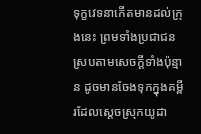ទុក្ខវេទនាកើតមានដល់ក្រុងនេះ ព្រមទាំងប្រជាជន ស្របតាមសេចក្ដីទាំងប៉ុន្មាន ដូចមានចែងទុកក្នុងគម្ពីរដែលស្ដេចស្រុកយូដា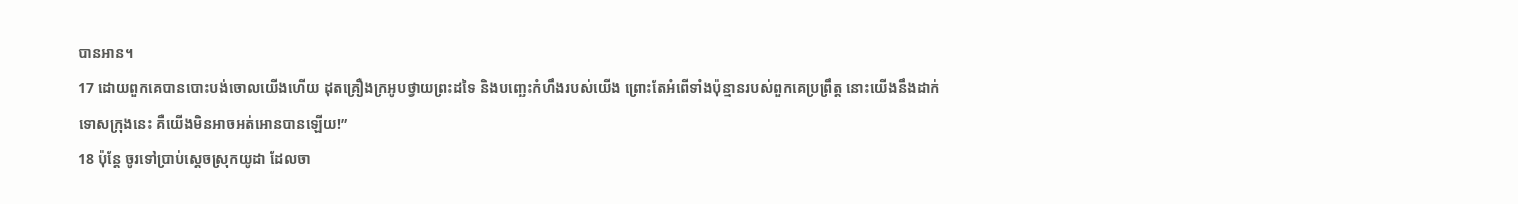បានអាន។
17 ដោយពួកគេបានបោះបង់ចោលយើងហើយ ដុតគ្រឿងក្រអូបថ្វាយព្រះដទៃ និងបញ្ឆេះកំហឹងរបស់យើង ព្រោះតែអំពើទាំងប៉ុន្មានរបស់ពួកគេប្រព្រឹត្ត នោះយើងនឹងដាក់ទោសក្រុងនេះ គឺយើងមិនអាចអត់អោនបានឡើយ!”
18 ប៉ុន្តែ ចូរទៅប្រាប់ស្ដេចស្រុកយូដា ដែលចា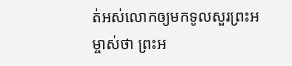ត់អស់លោកឲ្យមកទូលសួរព្រះអម្ចាស់ថា ព្រះអ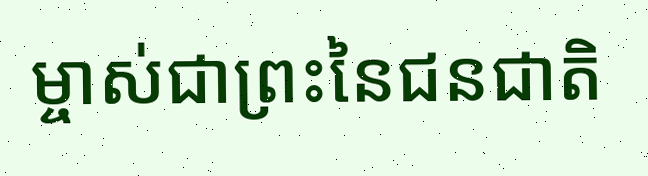ម្ចាស់ជាព្រះនៃជនជាតិ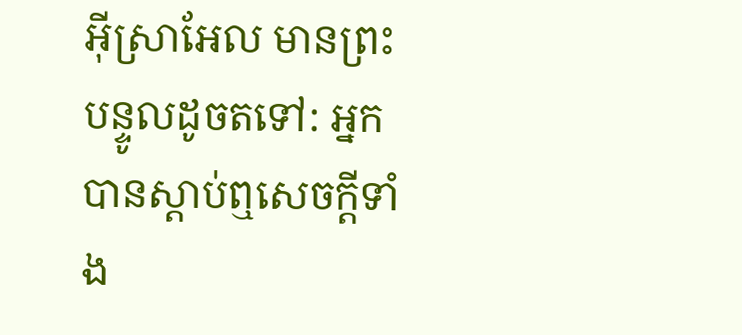អ៊ីស្រាអែល មានព្រះបន្ទូលដូចតទៅ: អ្នកបានស្ដាប់ឮសេចក្ដីទាំង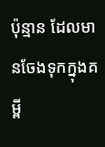ប៉ុន្មាន ដែលមានចែងទុកក្នុងគម្ពី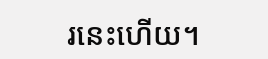រនេះហើយ។